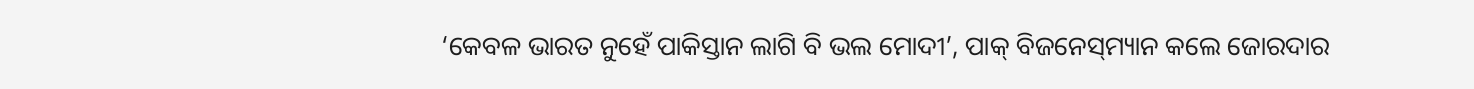‘କେବଳ ଭାରତ ନୁହେଁ ପାକିସ୍ତାନ ଲାଗି ବି ଭଲ ମୋଦୀ’, ପାକ୍ ବିଜନେସ୍‌ମ୍ୟାନ କଲେ ଜୋରଦାର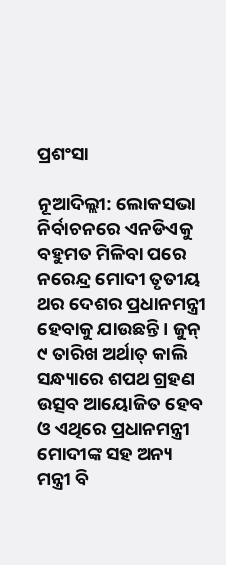ପ୍ରଶଂସା

ନୂଆଦିଲ୍ଲୀ: ଲୋକସଭା ନିର୍ବାଚନରେ ଏନଡିଏକୁ ବହୁମତ ମିଳିବା ପରେ ନରେନ୍ଦ୍ର ମୋଦୀ ତୃତୀୟ ଥର ଦେଶର ପ୍ରଧାନମନ୍ତ୍ରୀ ହେବାକୁ ଯାଉଛନ୍ତି । ଜୁନ୍ ୯ ତାରିଖ ଅର୍ଥାତ୍ କାଲି ସନ୍ଧ୍ୟାରେ ଶପଥ ଗ୍ରହଣ ଉତ୍ସବ ଆୟୋଜିତ ହେବ ଓ ଏଥିରେ ପ୍ରଧାନମନ୍ତ୍ରୀ ମୋଦୀଙ୍କ ସହ ଅନ୍ୟ ମନ୍ତ୍ରୀ ବି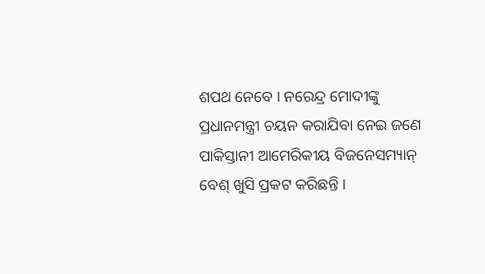ଶପଥ ନେବେ । ନରେନ୍ଦ୍ର ମୋଦୀଙ୍କୁ ପ୍ରଧାନମନ୍ତ୍ରୀ ଚୟନ କରାଯିବା ନେଇ ଜଣେ ପାକିସ୍ତାନୀ ଆମେରିକୀୟ ବିଜନେସମ୍ୟାନ୍ ବେଶ୍ ଖୁସି ପ୍ରକଟ କରିଛନ୍ତି ।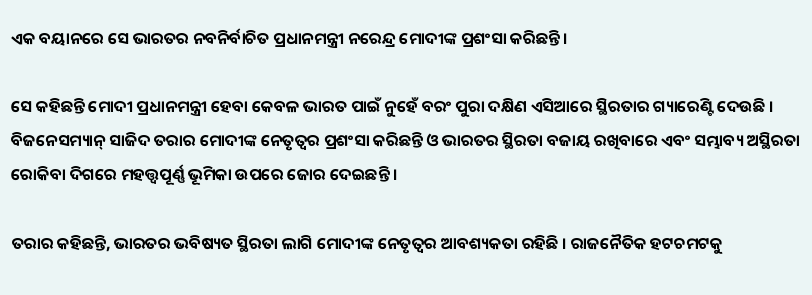ଏକ ବୟାନରେ ସେ ଭାରତର ନବନିର୍ବାଚିତ ପ୍ରଧାନମନ୍ତ୍ରୀ ନରେନ୍ଦ୍ର ମୋଦୀଙ୍କ ପ୍ରଶଂସା କରିଛନ୍ତି ।

ସେ କହିଛନ୍ତି ମୋଦୀ ପ୍ରଧାନମନ୍ତ୍ରୀ ହେବା କେବଳ ଭାରତ ପାଇଁ ନୁହେଁ ବରଂ ପୁରା ଦକ୍ଷିଣ ଏସିଆରେ ସ୍ଥିରତାର ଗ୍ୟାରେଣ୍ଟି ଦେଉଛି । ବିଜନେସମ୍ୟାନ୍ ସାଜିଦ ତରାର ମୋଦୀଙ୍କ ନେତୃତ୍ୱର ପ୍ରଶଂସା କରିଛନ୍ତି ଓ ଭାରତର ସ୍ଥିରତା ବଜାୟ ରଖିବାରେ ଏବଂ ସମ୍ଭାବ୍ୟ ଅସ୍ଥିରତା ରୋକିବା ଦିଗରେ ମହତ୍ତ୍ୱପୂର୍ଣ୍ଣ ଭୂମିକା ଉପରେ ଜୋର ଦେଇଛନ୍ତି ।

ତରାର କହିଛନ୍ତି, ଭାରତର ଭବିଷ୍ୟତ ସ୍ଥିରତା ଲାଗି ମୋଦୀଙ୍କ ନେତୃତ୍ୱର ଆବଶ୍ୟକତା ରହିଛି । ରାଜନୈତିକ ହଟଚମଟକୁ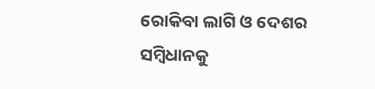ରୋକିବା ଲାଗି ଓ ଦେଶର ସମ୍ବିଧାନକୁ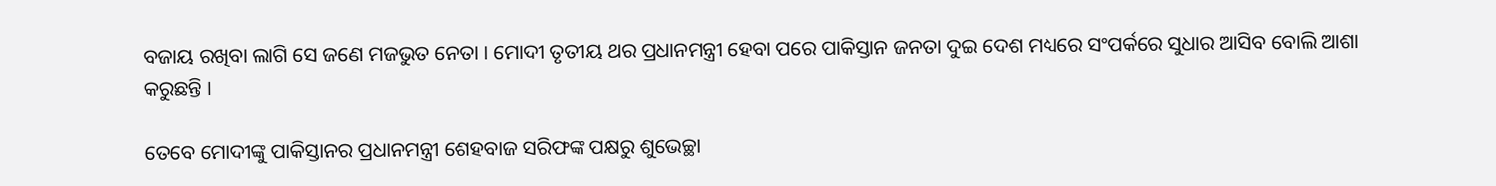ବଜାୟ ରଖିବା ଲାଗି ସେ ଜଣେ ମଜଭୁତ ନେତା । ମୋଦୀ ତୃତୀୟ ଥର ପ୍ରଧାନମନ୍ତ୍ରୀ ହେବା ପରେ ପାକିସ୍ତାନ ଜନତା ଦୁଇ ଦେଶ ମଧ୍ୟରେ ସଂପର୍କରେ ସୁଧାର ଆସିବ ବୋଲି ଆଶା କରୁଛନ୍ତି ।

ତେବେ ମୋଦୀଙ୍କୁ ପାକିସ୍ତାନର ପ୍ରଧାନମନ୍ତ୍ରୀ ଶେହବାଜ ସରିଫଙ୍କ ପକ୍ଷରୁ ଶୁଭେଚ୍ଛା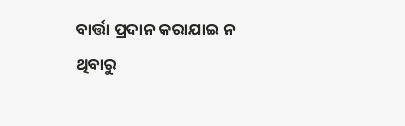ବାର୍ତ୍ତା ପ୍ରଦାନ କରାଯାଇ ନ ଥିବାରୁ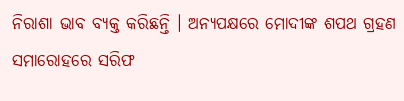ନିରାଶା ଭାବ ବ୍ୟକ୍ତ କରିଛନ୍ତି । ଅନ୍ୟପକ୍ଷରେ ମୋଦୀଙ୍କ ଶପଥ ଗ୍ରହଣ ସମାରୋହରେ ସରିଫ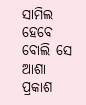ସାମିଲ ହେବେ ବୋଲି ସେ ଆଶା ପ୍ରକାଶ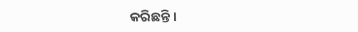କରିଛନ୍ତି ।